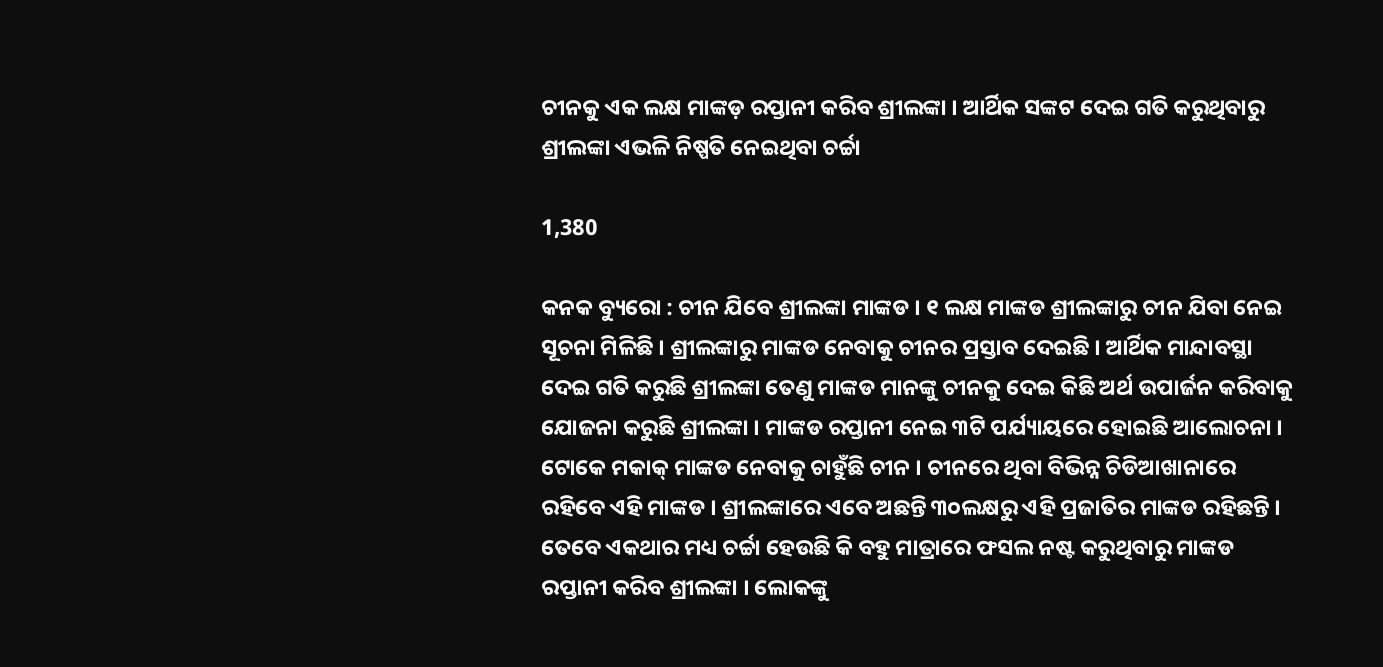ଚୀନକୁ ଏକ ଲକ୍ଷ ମାଙ୍କଡ଼ ରପ୍ତାନୀ କରିବ ଶ୍ରୀଲଙ୍କା । ଆର୍ଥିକ ସଙ୍କଟ ଦେଇ ଗତି କରୁଥିବାରୁ ଶ୍ରୀଲଙ୍କା ଏଭଳି ନିଷ୍ପତି ନେଇଥିବା ଚର୍ଚ୍ଚା

1,380

କନକ ବ୍ୟୁରୋ : ଚୀନ ଯିବେ ଶ୍ରୀଲଙ୍କା ମାଙ୍କଡ । ୧ ଲକ୍ଷ ମାଙ୍କଡ ଶ୍ରୀଲଙ୍କାରୁ ଚୀନ ଯିବା ନେଇ ସୂଚନା ମିଳିଛି । ଶ୍ରୀଲଙ୍କାରୁ ମାଙ୍କଡ ନେବାକୁ ଚୀନର ପ୍ରସ୍ତାବ ଦେଇଛି । ଆର୍ଥିକ ମାନ୍ଦାବସ୍ଥା ଦେଇ ଗତି କରୁଛି ଶ୍ରୀଲଙ୍କା ତେଣୁ ମାଙ୍କଡ ମାନଙ୍କୁ ଚୀନକୁ ଦେଇ କିଛି ଅର୍ଥ ଉପାର୍ଜନ କରିବାକୁ ଯୋଜନା କରୁଛି ଶ୍ରୀଲଙ୍କା । ମାଙ୍କଡ ରପ୍ତାନୀ ନେଇ ୩ଟି ପର୍ଯ୍ୟାୟରେ ହୋଇଛି ଆଲୋଚନା । ଟୋକେ ମକାକ୍ ମାଙ୍କଡ ନେବାକୁ ଚାହୁଁଛି ଚୀନ । ଚୀନରେ ଥିବା ବିଭିନ୍ନ ଚିଡିଆଖାନାରେ ରହିବେ ଏହି ମାଙ୍କଡ । ଶ୍ରୀଲଙ୍କାରେ ଏବେ ଅଛନ୍ତି ୩୦ଲକ୍ଷରୁ ଏହି ପ୍ରଜାତିର ମାଙ୍କଡ ରହିଛନ୍ତି । ତେବେ ଏକଥାର ମଧ୍ୟ ଚର୍ଚ୍ଚା ହେଉଛି କି ବହୁ ମାତ୍ରାରେ ଫସଲ ନଷ୍ଟ କରୁଥିବାରୁ ମାଙ୍କଡ ରପ୍ତାନୀ କରିବ ଶ୍ରୀଲଙ୍କା । ଲୋକଙ୍କୁ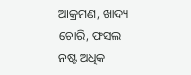ଆକ୍ରମଣ, ଖାଦ୍ୟ ଚୋରି, ଫସଲ ନଷ୍ଟ ଅଧିକ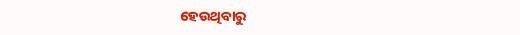ହେଉଥିବାରୁ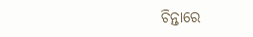ଚିନ୍ତାରେ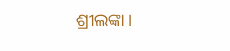ଶ୍ରୀଲଙ୍କା ।